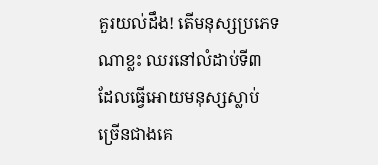គួរយល់ដឹង! តើមនុស្សប្រភេទណាខ្លះ ឈរនៅលំដាប់ទី៣ ដែលធ្វើអោយមនុស្សស្លាប់ច្រើនជាងគេ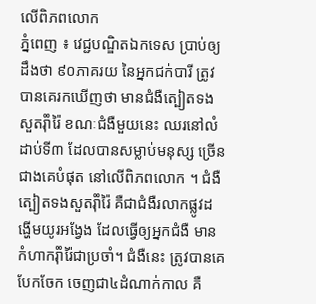លើពិភពលោក
ភ្នំពេញ ៖ វេជ្ជបណ្ឌិតឯកទេស ប្រាប់ឲ្យដឹងថា ៩០ភាគរយ នៃអ្នកជក់បារី ត្រូវបានគេរកឃើញថា មានជំងឺត្បៀតទងសួតរុំាំរ៉ៃ ខណៈជំងឺមួយនេះ ឈរនៅលំដាប់ទី៣ ដែលបានសម្លាប់មនុស្ស ច្រើនជាងគេបំផុត នៅលើពិភពលោក ។ ជំងឺត្បៀតទងសួតរុំាំរ៉ៃ គឺជាជំងឺរលាកផ្លូវដង្ហើមយូរអង្វែង ដែលធ្វើឲ្យអ្នកជំងឺ មានកំហាករុំាំរ៉ៃជាប្រចាំ។ ជំងឺនេះ ត្រូវបានគេបែកចែក ចេញជា៤ដំណាក់កាល គឺ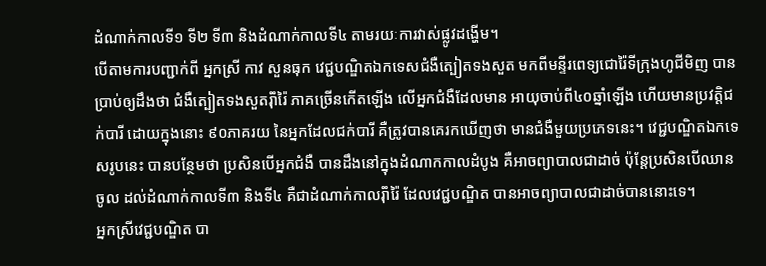ដំណាក់កាលទី១ ទី២ ទី៣ និងដំណាក់កាលទី៤ តាមរយៈការវាស់ផ្លូវដង្ហើម។
បើតាមការបញ្ជាក់ពី អ្នកស្រី កាវ សួនធុក វេជ្ជបណ្ឌិតឯកទេសជំងឺត្បៀតទងសួត មកពីមន្ទីរពេទ្យជោរ៉ៃទីក្រុងហូជីមិញ បានប្រាប់ឲ្យដឹងថា ជំងឺត្បៀតទងសួតរុំាំរ៉ៃ ភាគច្រើនកើតឡើង លើអ្នកជំងឺដែលមាន អាយុចាប់ពី៤០ឆ្នាំឡើង ហើយមានប្រវត្តិជក់បារី ដោយក្នុងនោះ ៩០ភាគរយ នៃអ្នកដែលជក់បារី គឺត្រូវបានគេរកឃើញថា មានជំងឺមួយប្រភេទនេះ។ វេជ្ជបណ្ឌិតឯកទេសរូបនេះ បានបន្ថែមថា ប្រសិនបើអ្នកជំងឺ បានដឹងនៅក្នុងដំណាកកាលដំបូង គឺអាចព្យាបាលជាដាច់ ប៉ុន្តែប្រសិនបើឈានចូល ដល់ដំណាក់កាលទី៣ និងទី៤ គឺជាដំណាក់កាលរុំាំរ៉ៃ ដែលវេជ្ជបណ្ឌិត បានអាចព្យាបាលជាដាច់បាននោះទេ។
អ្នកស្រីវេជ្ជបណ្ឌិត បា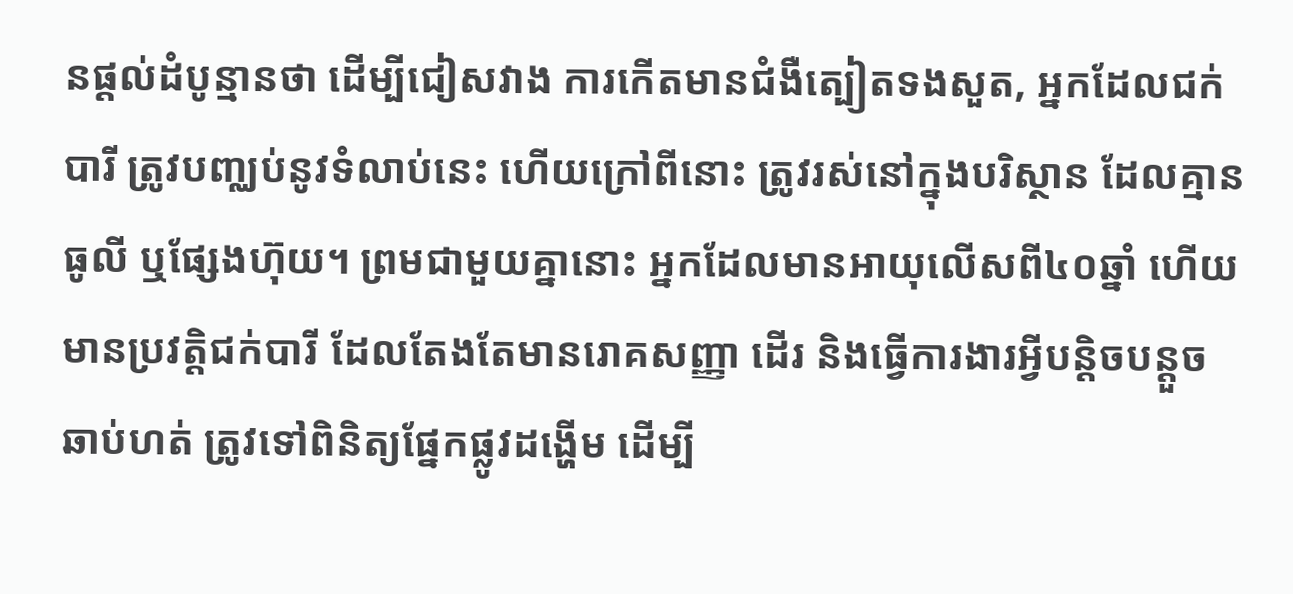នផ្តល់ដំបូន្មានថា ដើម្បីជៀសវាង ការកើតមានជំងឺត្បៀតទងសួត, អ្នកដែលជក់បារី ត្រូវបញ្ឈប់នូវទំលាប់នេះ ហើយក្រៅពីនោះ ត្រូវរស់នៅក្នុងបរិស្ថាន ដែលគ្មានធូលី ឬផ្សែងហ៊ុយ។ ព្រមជាមួយគ្នានោះ អ្នកដែលមានអាយុលើសពី៤០ឆ្នាំ ហើយមានប្រវត្តិជក់បារី ដែលតែងតែមានរោគសញ្ញា ដើរ និងធ្វើការងារអ្វីបន្តិចបន្តួច ឆាប់ហត់ ត្រូវទៅពិនិត្យផ្នែកផ្លូវដង្ហើម ដើម្បី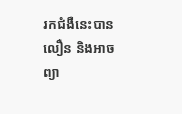រកជំងឺនេះបានលឿន និងអាចព្យា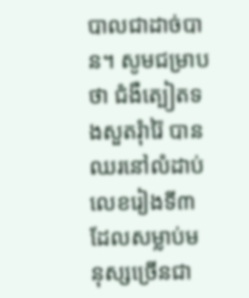បាលជាដាច់បាន។ សូមជម្រាបថា ជំងឺត្បៀតទងសួតរុំារ៉ៃ បានឈរនៅលំដាប់លេខរៀងទី៣ ដែលសម្លាប់មនុស្សច្រើនជា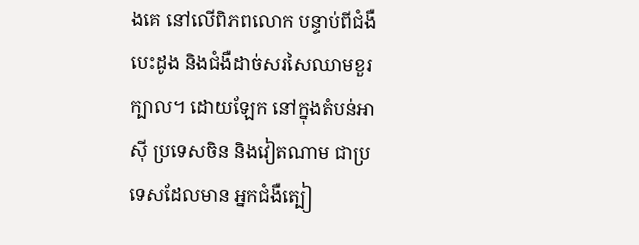ងគេ នៅលើពិភពលោក បន្ទាប់ពីជំងឺបេះដូង និងជំងឺដាច់សរសៃឈាមខួរក្បាល។ ដោយឡែក នៅក្នុងតំបន់អាស៊ី ប្រទេសចិន និងវៀតណាម ជាប្រទេសដែលមាន អ្នកជំងឺត្បៀ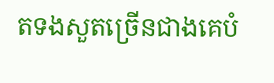តទងសួតច្រើនជាងគេបំ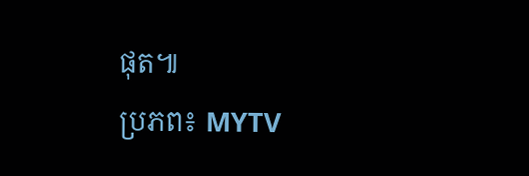ផុត៕
ប្រភព៖ MYTV